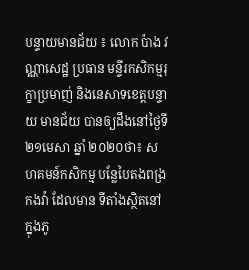បន្ទាយមានជ័យ ៖ លោក ប៉ាង វណ្ណាសេដ្ឋ ប្រធាន មន្ទីរកសិកម្មរុក្ខាប្រមាញ់ និងនេសាទខេត្តបន្ទាយ មានជ័យ បានឲ្យដឹងនៅថ្ងៃទី២១មេសា ឆ្នាំ ២០២០ថា៖ សហគមន៍កសិកម្ម បន្លែបៃតងពង្រកងវ៉ា ដែលមាន ទីតាំងស្ថិតនៅក្នុងភូ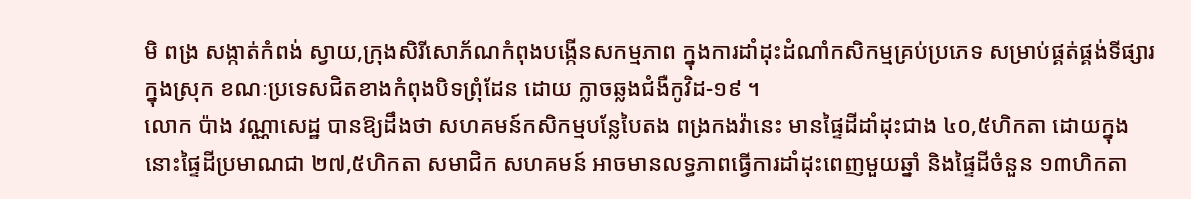មិ ពង្រ សង្កាត់កំពង់ ស្វាយ,ក្រុងសិរីសោភ័ណកំពុងបង្កើនសកម្មភាព ក្នុងការដាំដុះដំណាំកសិកម្មគ្រប់ប្រភេទ សម្រាប់ផ្គត់ផ្គង់ទីផ្សារ ក្នុងស្រុក ខណៈប្រទេសជិតខាងកំពុងបិទព្រុំដែន ដោយ ក្លាចឆ្លងជំងឺកូវិដ-១៩ ។
លោក ប៉ាង វណ្ណាសេដ្ឋ បានឱ្យដឹងថា សហគមន៍កសិកម្មបន្លែបៃតង ពង្រកងវ៉ានេះ មានផ្ទៃដីដាំដុះជាង ៤០,៥ហិកតា ដោយក្នុងនោះផ្ទៃដីប្រមាណជា ២៧,៥ហិកតា សមាជិក សហគមន៍ អាចមានលទ្ធភាពធ្វើការដាំដុះពេញមួយឆ្នាំ និងផ្ទៃដីចំនួន ១៣ហិកតា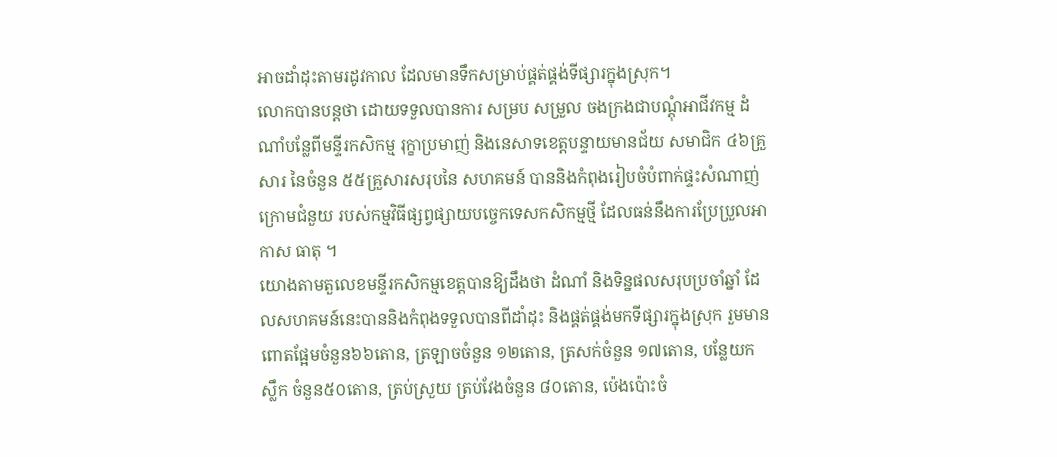អាចដាំដុះតាមរដូវកាល ដែលមានទឹកសម្រាប់ផ្គត់ផ្គង់ទីផ្សារក្នុងស្រុក។
លោកបានបន្ដថា ដោយទទួលបានការ សម្រប សម្រួល ចងក្រងជាបណ្តុំអាជីវកម្ម ដំណាំបន្លែពីមន្ទីរកសិកម្ម រុក្ខាប្រមាញ់ និងនេសាទខេត្តបន្ទាយមានជ័យ សមាជិក ៤៦គ្រួសារ នៃចំនួន ៥៥គ្រួសារសរុបនៃ សហគមន៍ បាននិងកំពុងរៀបចំបំពាក់ផ្ទះសំណាញ់ ក្រោមជំនួយ របស់កម្មវិធីផ្សព្វផ្សាយបច្ចេកទេសកសិកម្មថ្មី ដែលធន់នឹងការប្រែប្រួលអាកាស ធាតុ ។
យោងតាមតួលេខមន្ទីរកសិកម្មខេត្តបានឱ្យដឹងថា ដំណាំ និងទិន្នផលសរុបប្រចាំឆ្នាំ ដែលសហគមន៍នេះបាននិងកំពុងទទួលបានពីដាំដុះ និងផ្គត់ផ្គង់មកទីផ្សារក្នុងស្រុក រួមមាន ពោតផ្អែមចំនួន៦៦តោន, ត្រឡាចចំនួន ១២តោន, ត្រសក់ចំនួន ១៧តោន, បន្លែយកស្លឹក ចំនួន៥០តោន, ត្រប់ស្រួយ ត្រប់វែងចំនួន ៨០តោន, ប៉េងប៉ោះចំ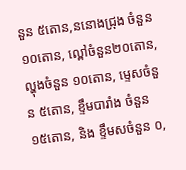នួន ៥តោន,ននោងជ្រុង ចំនួន ១០តោន, ល្ពៅចំនួន២០តោន,ល្ហុងចំនួន ១០តោន, ម្ទេសចំនួន ៥តោន, ខ្ទឹមបារាំង ចំនួន ១៥តោន, និង ខ្ទឹមសចំនួន ០,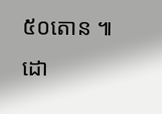៥០តោន ៕
ដោ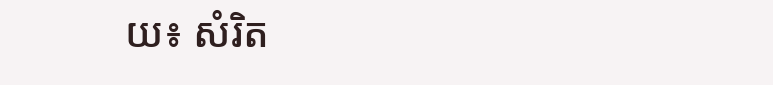យ៖ សំរិត